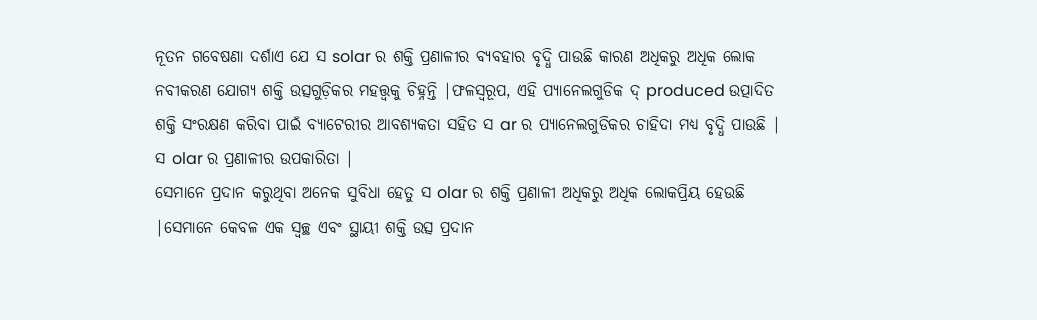ନୂତନ ଗବେଷଣା ଦର୍ଶାଏ ଯେ ସ solar ର ଶକ୍ତି ପ୍ରଣାଳୀର ବ୍ୟବହାର ବୃଦ୍ଧି ପାଉଛି କାରଣ ଅଧିକରୁ ଅଧିକ ଲୋକ ନବୀକରଣ ଯୋଗ୍ୟ ଶକ୍ତି ଉତ୍ସଗୁଡ଼ିକର ମହତ୍ତ୍ୱକୁ ଚିହ୍ନନ୍ତି |ଫଳସ୍ୱରୂପ, ଏହି ପ୍ୟାନେଲଗୁଡିକ ଦ୍ produced ଉତ୍ପାଦିତ ଶକ୍ତି ସଂରକ୍ଷଣ କରିବା ପାଇଁ ବ୍ୟାଟେରୀର ଆବଶ୍ୟକତା ସହିତ ସ ar ର ପ୍ୟାନେଲଗୁଡିକର ଚାହିଦା ମଧ୍ୟ ବୃଦ୍ଧି ପାଉଛି |
ସ olar ର ପ୍ରଣାଳୀର ଉପକାରିତା |
ସେମାନେ ପ୍ରଦାନ କରୁଥିବା ଅନେକ ସୁବିଧା ହେତୁ ସ olar ର ଶକ୍ତି ପ୍ରଣାଳୀ ଅଧିକରୁ ଅଧିକ ଲୋକପ୍ରିୟ ହେଉଛି |ସେମାନେ କେବଳ ଏକ ସ୍ୱଚ୍ଛ ଏବଂ ସ୍ଥାୟୀ ଶକ୍ତି ଉତ୍ସ ପ୍ରଦାନ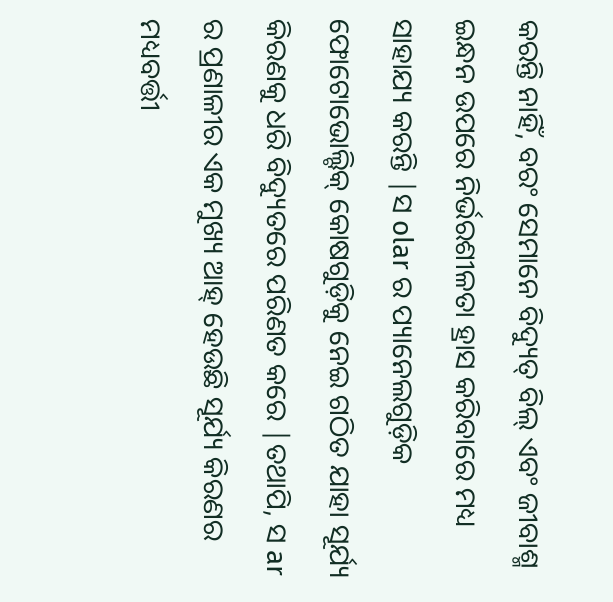କରନ୍ତି ନାହିଁ, ବରଂ ସେମାନେ ବିଦ୍ୟୁତ୍ ବିଲ୍ ଏବଂ ଜୀବାଶ୍ମ ଇନ୍ଧନ ଉପରେ ନିର୍ଭରଶୀଳତା ହ୍ରାସ କରିବାରେ ମଧ୍ୟ ସାହାଯ୍ୟ କରନ୍ତି |ସ olar ର ପ୍ୟାନେଲଗୁଡ଼ିକ ଫୋଟୋଭୋଲ୍ଟିକ୍ କୋଷଗୁଡ଼ିକୁ ନେଇ ଗଠିତ ଯାହା ସୂର୍ଯ୍ୟ କିରଣକୁ ଧରି ବିଦ୍ୟୁତରେ ପରିଣତ କରେ |ତଥାପି, ସ ar ର ପ୍ରଣାଳୀର ଏକ ମୁଖ୍ୟ ଆହ୍ ହେଉଛି ସୂର୍ଯ୍ୟ କିରଣର ମଧ୍ୟବର୍ତ୍ତୀ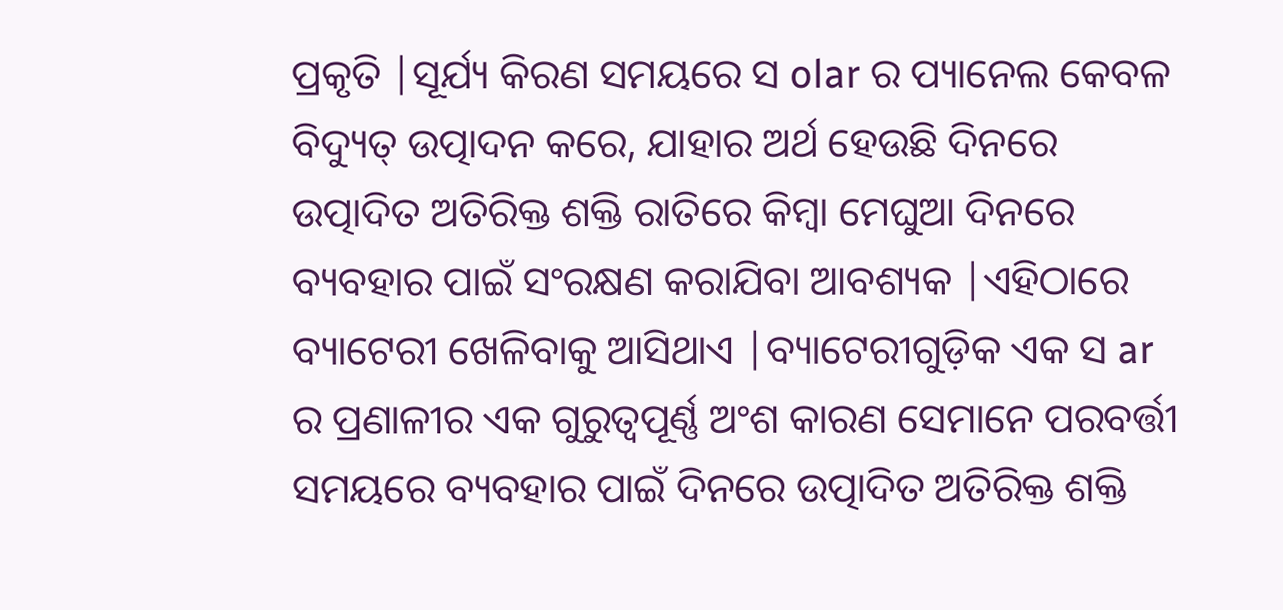ପ୍ରକୃତି |ସୂର୍ଯ୍ୟ କିରଣ ସମୟରେ ସ olar ର ପ୍ୟାନେଲ କେବଳ ବିଦ୍ୟୁତ୍ ଉତ୍ପାଦନ କରେ, ଯାହାର ଅର୍ଥ ହେଉଛି ଦିନରେ ଉତ୍ପାଦିତ ଅତିରିକ୍ତ ଶକ୍ତି ରାତିରେ କିମ୍ବା ମେଘୁଆ ଦିନରେ ବ୍ୟବହାର ପାଇଁ ସଂରକ୍ଷଣ କରାଯିବା ଆବଶ୍ୟକ |ଏହିଠାରେ ବ୍ୟାଟେରୀ ଖେଳିବାକୁ ଆସିଥାଏ |ବ୍ୟାଟେରୀଗୁଡ଼ିକ ଏକ ସ ar ର ପ୍ରଣାଳୀର ଏକ ଗୁରୁତ୍ୱପୂର୍ଣ୍ଣ ଅଂଶ କାରଣ ସେମାନେ ପରବର୍ତ୍ତୀ ସମୟରେ ବ୍ୟବହାର ପାଇଁ ଦିନରେ ଉତ୍ପାଦିତ ଅତିରିକ୍ତ ଶକ୍ତି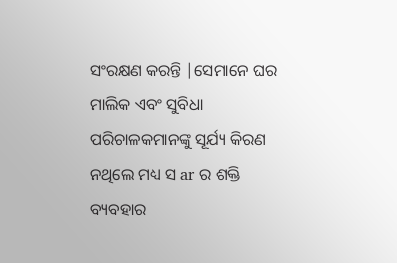ସଂରକ୍ଷଣ କରନ୍ତି |ସେମାନେ ଘର ମାଲିକ ଏବଂ ସୁବିଧା ପରିଚାଳକମାନଙ୍କୁ ସୂର୍ଯ୍ୟ କିରଣ ନଥିଲେ ମଧ୍ୟ ସ ar ର ଶକ୍ତି ବ୍ୟବହାର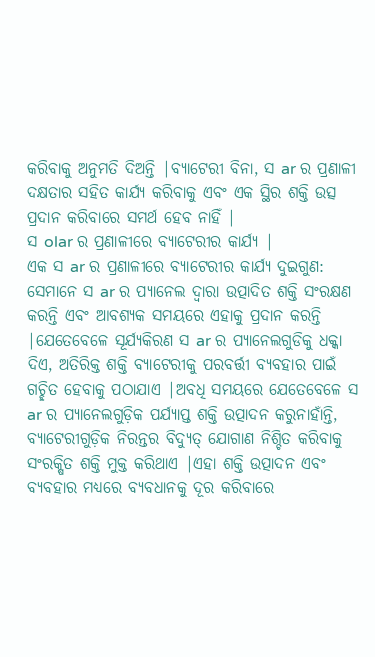କରିବାକୁ ଅନୁମତି ଦିଅନ୍ତି |ବ୍ୟାଟେରୀ ବିନା, ସ ar ର ପ୍ରଣାଳୀ ଦକ୍ଷତାର ସହିତ କାର୍ଯ୍ୟ କରିବାକୁ ଏବଂ ଏକ ସ୍ଥିର ଶକ୍ତି ଉତ୍ସ ପ୍ରଦାନ କରିବାରେ ସମର୍ଥ ହେବ ନାହିଁ |
ସ olar ର ପ୍ରଣାଳୀରେ ବ୍ୟାଟେରୀର କାର୍ଯ୍ୟ |
ଏକ ସ ar ର ପ୍ରଣାଳୀରେ ବ୍ୟାଟେରୀର କାର୍ଯ୍ୟ ଦୁଇଗୁଣ: ସେମାନେ ସ ar ର ପ୍ୟାନେଲ ଦ୍ୱାରା ଉତ୍ପାଦିତ ଶକ୍ତି ସଂରକ୍ଷଣ କରନ୍ତି ଏବଂ ଆବଶ୍ୟକ ସମୟରେ ଏହାକୁ ପ୍ରଦାନ କରନ୍ତି |ଯେତେବେଳେ ସୂର୍ଯ୍ୟକିରଣ ସ ar ର ପ୍ୟାନେଲଗୁଡିକୁ ଧକ୍କା ଦିଏ, ଅତିରିକ୍ତ ଶକ୍ତି ବ୍ୟାଟେରୀକୁ ପରବର୍ତ୍ତୀ ବ୍ୟବହାର ପାଇଁ ଗଚ୍ଛିତ ହେବାକୁ ପଠାଯାଏ |ଅବଧି ସମୟରେ ଯେତେବେଳେ ସ ar ର ପ୍ୟାନେଲଗୁଡ଼ିକ ପର୍ଯ୍ୟାପ୍ତ ଶକ୍ତି ଉତ୍ପାଦନ କରୁନାହାଁନ୍ତି, ବ୍ୟାଟେରୀଗୁଡ଼ିକ ନିରନ୍ତର ବିଦ୍ୟୁତ୍ ଯୋଗାଣ ନିଶ୍ଚିତ କରିବାକୁ ସଂରକ୍ଷିତ ଶକ୍ତି ମୁକ୍ତ କରିଥାଏ |ଏହା ଶକ୍ତି ଉତ୍ପାଦନ ଏବଂ ବ୍ୟବହାର ମଧ୍ୟରେ ବ୍ୟବଧାନକୁ ଦୂର କରିବାରେ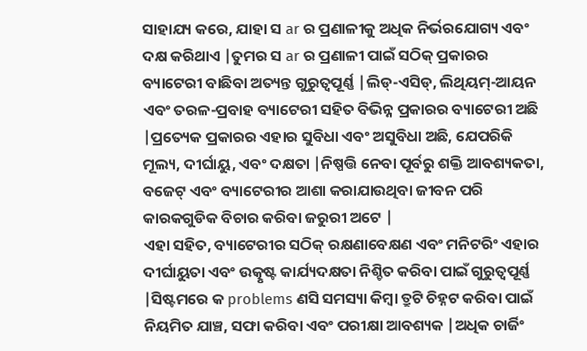ସାହାଯ୍ୟ କରେ, ଯାହା ସ ar ର ପ୍ରଣାଳୀକୁ ଅଧିକ ନିର୍ଭରଯୋଗ୍ୟ ଏବଂ ଦକ୍ଷ କରିଥାଏ |ତୁମର ସ ar ର ପ୍ରଣାଳୀ ପାଇଁ ସଠିକ୍ ପ୍ରକାରର ବ୍ୟାଟେରୀ ବାଛିବା ଅତ୍ୟନ୍ତ ଗୁରୁତ୍ୱପୂର୍ଣ୍ଣ |ଲିଡ୍-ଏସିଡ୍, ଲିଥିୟମ୍-ଆୟନ ଏବଂ ତରଳ-ପ୍ରବାହ ବ୍ୟାଟେରୀ ସହିତ ବିଭିନ୍ନ ପ୍ରକାରର ବ୍ୟାଟେରୀ ଅଛି |ପ୍ରତ୍ୟେକ ପ୍ରକାରର ଏହାର ସୁବିଧା ଏବଂ ଅସୁବିଧା ଅଛି, ଯେପରିକି ମୂଲ୍ୟ, ଦୀର୍ଘାୟୁ, ଏବଂ ଦକ୍ଷତା |ନିଷ୍ପତ୍ତି ନେବା ପୂର୍ବରୁ ଶକ୍ତି ଆବଶ୍ୟକତା, ବଜେଟ୍ ଏବଂ ବ୍ୟାଟେରୀର ଆଶା କରାଯାଉଥିବା ଜୀବନ ପରି କାରକଗୁଡିକ ବିଚାର କରିବା ଜରୁରୀ ଅଟେ |
ଏହା ସହିତ, ବ୍ୟାଟେରୀର ସଠିକ୍ ରକ୍ଷଣାବେକ୍ଷଣ ଏବଂ ମନିଟରିଂ ଏହାର ଦୀର୍ଘାୟୁତା ଏବଂ ଉତ୍କୃଷ୍ଟ କାର୍ଯ୍ୟଦକ୍ଷତା ନିଶ୍ଚିତ କରିବା ପାଇଁ ଗୁରୁତ୍ୱପୂର୍ଣ୍ଣ |ସିଷ୍ଟମରେ କ problems ଣସି ସମସ୍ୟା କିମ୍ବା ତ୍ରୁଟି ଚିହ୍ନଟ କରିବା ପାଇଁ ନିୟମିତ ଯାଞ୍ଚ, ସଫା କରିବା ଏବଂ ପରୀକ୍ଷା ଆବଶ୍ୟକ |ଅଧିକ ଚାର୍ଜିଂ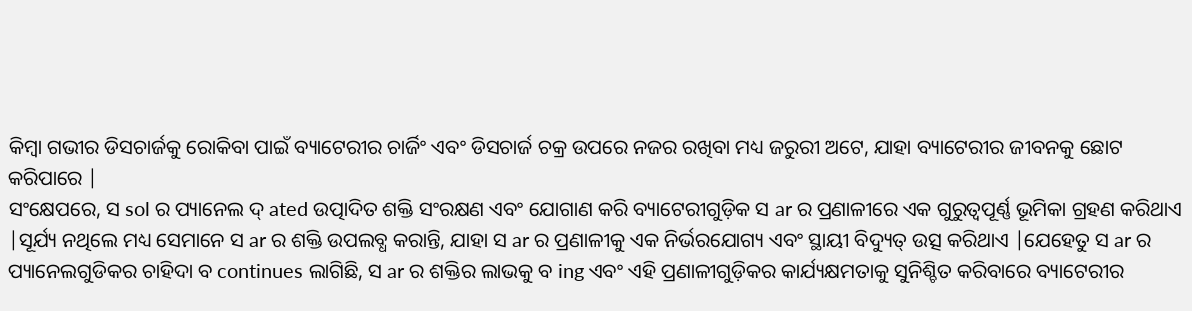କିମ୍ବା ଗଭୀର ଡିସଚାର୍ଜକୁ ରୋକିବା ପାଇଁ ବ୍ୟାଟେରୀର ଚାର୍ଜିଂ ଏବଂ ଡିସଚାର୍ଜ ଚକ୍ର ଉପରେ ନଜର ରଖିବା ମଧ୍ୟ ଜରୁରୀ ଅଟେ, ଯାହା ବ୍ୟାଟେରୀର ଜୀବନକୁ ଛୋଟ କରିପାରେ |
ସଂକ୍ଷେପରେ, ସ sol ର ପ୍ୟାନେଲ ଦ୍ ated ଉତ୍ପାଦିତ ଶକ୍ତି ସଂରକ୍ଷଣ ଏବଂ ଯୋଗାଣ କରି ବ୍ୟାଟେରୀଗୁଡ଼ିକ ସ ar ର ପ୍ରଣାଳୀରେ ଏକ ଗୁରୁତ୍ୱପୂର୍ଣ୍ଣ ଭୂମିକା ଗ୍ରହଣ କରିଥାଏ |ସୂର୍ଯ୍ୟ ନଥିଲେ ମଧ୍ୟ ସେମାନେ ସ ar ର ଶକ୍ତି ଉପଲବ୍ଧ କରାନ୍ତି, ଯାହା ସ ar ର ପ୍ରଣାଳୀକୁ ଏକ ନିର୍ଭରଯୋଗ୍ୟ ଏବଂ ସ୍ଥାୟୀ ବିଦ୍ୟୁତ୍ ଉତ୍ସ କରିଥାଏ |ଯେହେତୁ ସ ar ର ପ୍ୟାନେଲଗୁଡିକର ଚାହିଦା ବ continues ଲାଗିଛି, ସ ar ର ଶକ୍ତିର ଲାଭକୁ ବ ing ଏବଂ ଏହି ପ୍ରଣାଳୀଗୁଡ଼ିକର କାର୍ଯ୍ୟକ୍ଷମତାକୁ ସୁନିଶ୍ଚିତ କରିବାରେ ବ୍ୟାଟେରୀର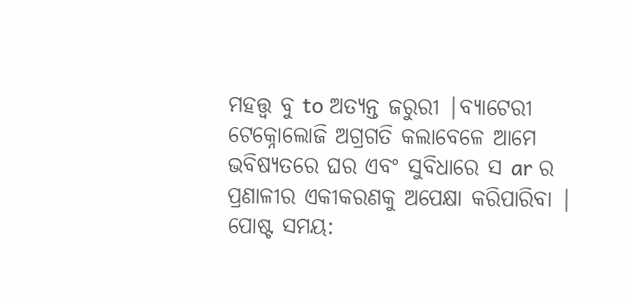ମହତ୍ତ୍ୱ ବୁ to ଅତ୍ୟନ୍ତ ଜରୁରୀ |ବ୍ୟାଟେରୀ ଟେକ୍ନୋଲୋଜି ଅଗ୍ରଗତି କଲାବେଳେ ଆମେ ଭବିଷ୍ୟତରେ ଘର ଏବଂ ସୁବିଧାରେ ସ ar ର ପ୍ରଣାଳୀର ଏକୀକରଣକୁ ଅପେକ୍ଷା କରିପାରିବା |
ପୋଷ୍ଟ ସମୟ: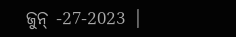ଜୁନ୍ -27-2023 |